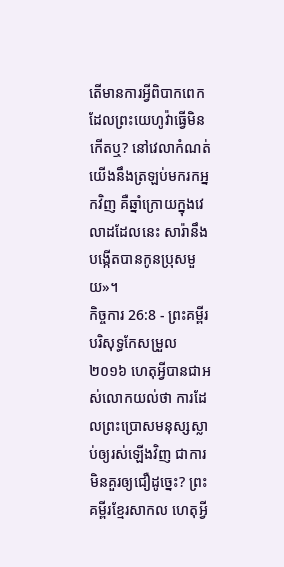តើមានការអ្វីពិបាកពេកដែលព្រះយេហូវ៉ាធ្វើមិនកើតឬ? នៅវេលាកំណត់ យើងនឹងត្រឡប់មករកអ្នកវិញ គឺឆ្នាំក្រោយក្នុងវេលាដដែលនេះ សារ៉ានឹងបង្កើតបានកូនប្រុសមួយ»។
កិច្ចការ 26:8 - ព្រះគម្ពីរបរិសុទ្ធកែសម្រួល ២០១៦ ហេតុអ្វីបានជាអស់លោកយល់ថា ការដែលព្រះប្រោសមនុស្សស្លាប់ឲ្យរស់ឡើងវិញ ជាការមិនគួរឲ្យជឿដូច្នេះ? ព្រះគម្ពីរខ្មែរសាកល ហេតុអ្វី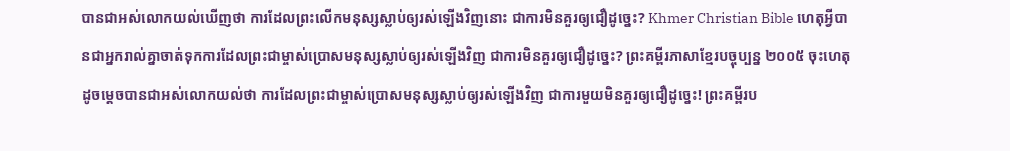បានជាអស់លោកយល់ឃើញថា ការដែលព្រះលើកមនុស្សស្លាប់ឲ្យរស់ឡើងវិញនោះ ជាការមិនគួរឲ្យជឿដូច្នេះ? Khmer Christian Bible ហេតុអ្វីបានជាអ្នករាល់គ្នាចាត់ទុកការដែលព្រះជាម្ចាស់ប្រោសមនុស្សស្លាប់ឲ្យរស់ឡើងវិញ ជាការមិនគួរឲ្យជឿដូច្នេះ? ព្រះគម្ពីរភាសាខ្មែរបច្ចុប្បន្ន ២០០៥ ចុះហេតុដូចម្ដេចបានជាអស់លោកយល់ថា ការដែលព្រះជាម្ចាស់ប្រោសមនុស្សស្លាប់ឲ្យរស់ឡើងវិញ ជាការមួយមិនគួរឲ្យជឿដូច្នេះ! ព្រះគម្ពីរប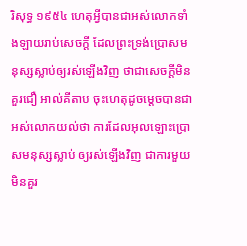រិសុទ្ធ ១៩៥៤ ហេតុអ្វីបានជាអស់លោកទាំងឡាយរាប់សេចក្ដី ដែលព្រះទ្រង់ប្រោសមនុស្សស្លាប់ឲ្យរស់ឡើងវិញ ថាជាសេចក្ដីមិនគួរជឿ អាល់គីតាប ចុះហេតុដូចម្ដេចបានជាអស់លោកយល់ថា ការដែលអុលឡោះប្រោសមនុស្សស្លាប់ ឲ្យរស់ឡើងវិញ ជាការមួយមិនគួរ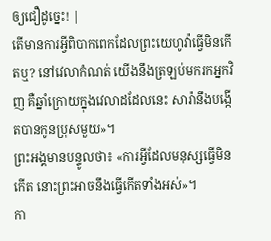ឲ្យជឿដូច្នេះ! |
តើមានការអ្វីពិបាកពេកដែលព្រះយេហូវ៉ាធ្វើមិនកើតឬ? នៅវេលាកំណត់ យើងនឹងត្រឡប់មករកអ្នកវិញ គឺឆ្នាំក្រោយក្នុងវេលាដដែលនេះ សារ៉ានឹងបង្កើតបានកូនប្រុសមួយ»។
ព្រះអង្គមានបន្ទូលថា៖ «ការអ្វីដែលមនុស្សធ្វើមិនកើត នោះព្រះអាចនឹងធ្វើកើតទាំងអស់»។
កា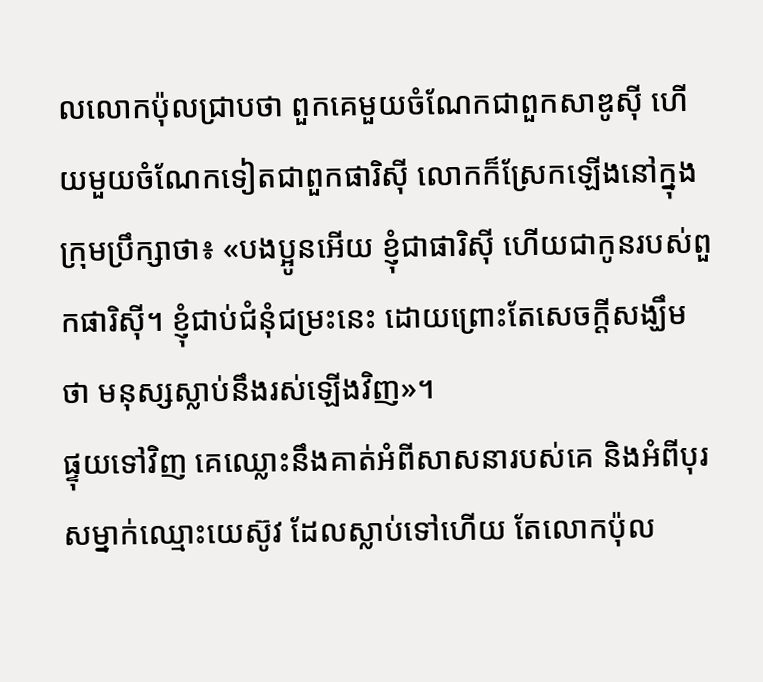លលោកប៉ុលជ្រាបថា ពួកគេមួយចំណែកជាពួកសាឌូស៊ី ហើយមួយចំណែកទៀតជាពួកផារិស៊ី លោកក៏ស្រែកឡើងនៅក្នុងក្រុមប្រឹក្សាថា៖ «បងប្អូនអើយ ខ្ញុំជាផារិស៊ី ហើយជាកូនរបស់ពួកផារិស៊ី។ ខ្ញុំជាប់ជំនុំជម្រះនេះ ដោយព្រោះតែសេចក្តីសង្ឃឹមថា មនុស្សស្លាប់នឹងរស់ឡើងវិញ»។
ផ្ទុយទៅវិញ គេឈ្លោះនឹងគាត់អំពីសាសនារបស់គេ និងអំពីបុរសម្នាក់ឈ្មោះយេស៊ូវ ដែលស្លាប់ទៅហើយ តែលោកប៉ុល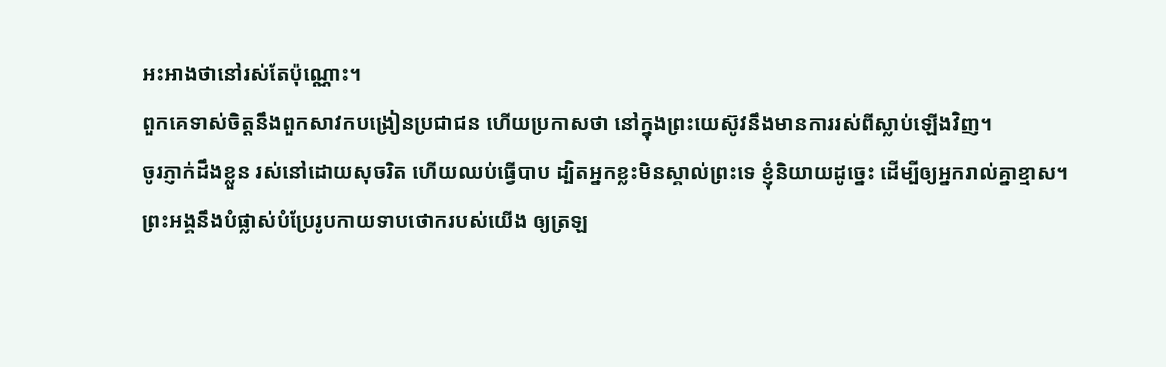អះអាងថានៅរស់តែប៉ុណ្ណោះ។
ពួកគេទាស់ចិត្តនឹងពួកសាវកបង្រៀនប្រជាជន ហើយប្រកាសថា នៅក្នុងព្រះយេស៊ូវនឹងមានការរស់ពីស្លាប់ឡើងវិញ។
ចូរភ្ញាក់ដឹងខ្លួន រស់នៅដោយសុចរិត ហើយឈប់ធ្វើបាប ដ្បិតអ្នកខ្លះមិនស្គាល់ព្រះទេ ខ្ញុំនិយាយដូច្នេះ ដើម្បីឲ្យអ្នករាល់គ្នាខ្មាស។
ព្រះអង្គនឹងបំផ្លាស់បំប្រែរូបកាយទាបថោករបស់យើង ឲ្យត្រឡ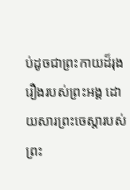ប់ដូចជាព្រះកាយដ៏រុងរឿងរបស់ព្រះអង្គ ដោយសារព្រះចេស្តារបស់ព្រះ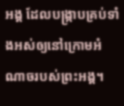អង្គ ដែលបង្ក្រាបគ្រប់ទាំងអស់ឲ្យនៅក្រោមអំណាចរបស់ព្រះអង្គ។